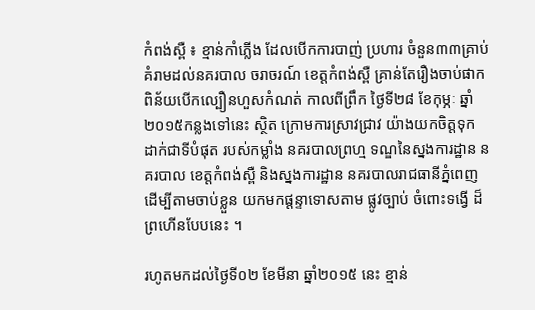កំពង់ស្ពឺ ៖ ខ្មាន់កាំភ្លើង ដែលបើកការបាញ់ ប្រហារ ចំនួន៣៣គ្រាប់ គំរាមដល់នគរបាល ចរាចរណ៍ ខេត្ដកំពង់ស្ពឺ គ្រាន់តែរឿងចាប់ផាក ពិន័យបើកល្បឿនហួសកំណត់ កាលពីព្រឹក ថ្ងៃទី២៨ ខែកុម្ភៈ ឆ្នាំ២០១៥កន្លងទៅនេះ ស្ថិត ក្រោមការស្រាវជ្រាវ យ៉ាងយកចិត្ដទុក ដាក់ជាទីបំផុត របស់កម្លាំង នគរបាលព្រហ្ម ទណ្ឌនៃស្នងការដ្ឋាន នគរបាល ខេត្ដកំពង់ស្ពឺ និងស្នងការដ្ឋាន នគរបាលរាជធានីភ្នំពេញ ដើម្បីតាមចាប់ខ្លួន យកមកផ្ដន្ទាទោសតាម ផ្លូវច្បាប់ ចំពោះទង្វើ ដ៏ព្រហើនបែបនេះ ។

រហូតមកដល់ថ្ងៃទី០២ ខែមីនា ឆ្នាំ២០១៥ នេះ ខ្មាន់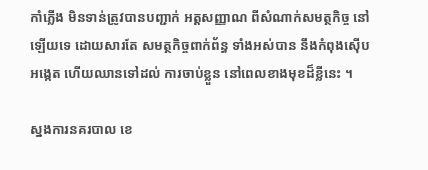កាំភ្លើង មិនទាន់ត្រូវបានបញ្ជាក់ អត្ដសញ្ញាណ ពីសំណាក់សមត្ថកិច្ច នៅឡើយទេ ដោយសារតែ សមត្ថកិច្ចពាក់ព័ន្ធ ទាំងអស់បាន នឹងកំពុងស៊ើបអង្កេត ហើយឈានទៅដល់ ការចាប់ខ្លួន នៅពេលខាងមុខដ៏ខ្លីនេះ ។

ស្នងការនគរបាល ខេ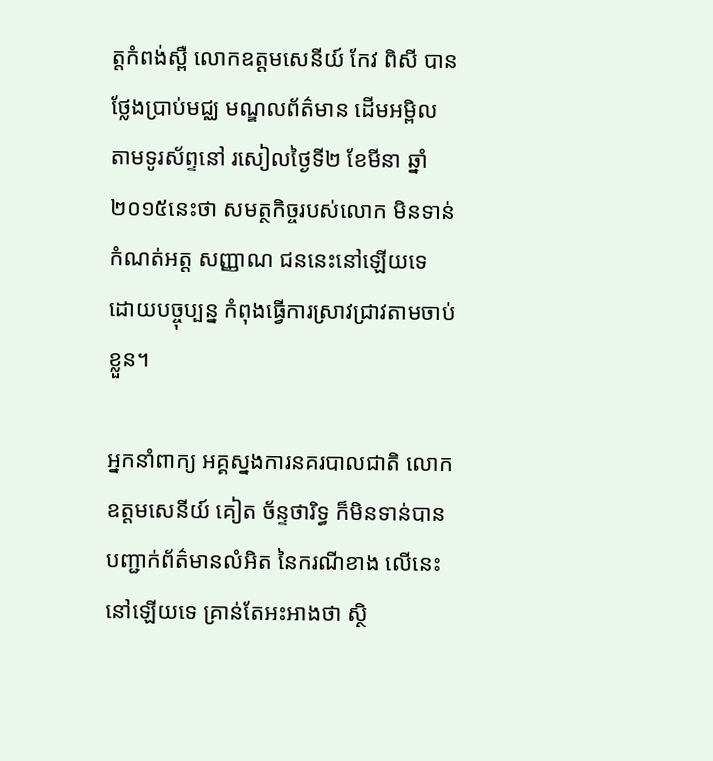ត្ដកំពង់ស្ពឺ លោកឧត្ដមសេនីយ៍ កែវ ពិសី បានថ្លែងប្រាប់មជ្ឈ មណ្ឌលព័ត៌មាន ដើមអម្ពិល តាមទូរស័ព្ទនៅ រសៀលថ្ងៃទី២ ខែមីនា ឆ្នាំ២០១៥នេះថា សមត្ថកិច្ចរបស់លោក មិនទាន់កំណត់អត្ដ សញ្ញាណ ជននេះនៅឡើយទេ ដោយបច្ចុប្បន្ន កំពុងធ្វើការស្រាវជ្រាវតាមចាប់ខ្លួន។

អ្នកនាំពាក្យ អគ្គស្នងការនគរបាលជាតិ លោកឧត្ដមសេនីយ៍ គៀត ច័ន្ទថារិទ្ធ ក៏មិនទាន់បាន បញ្ជាក់ព័ត៌មានលំអិត នៃករណីខាង លើនេះ នៅឡើយទេ គ្រាន់តែអះអាងថា ស្ថិ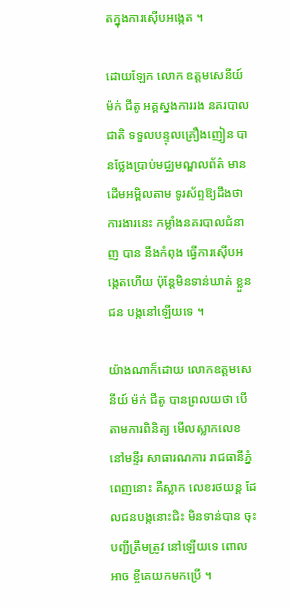តក្នុងការស៊ើបអង្កេត ។

ដោយឡែក លោក ឧត្ដមសេនីយ៍ ម៉ក់ ជីតូ អគ្គស្នងការរង នគរបាលជាតិ ទទួលបន្ទុលគ្រឿងញៀន បានថ្លែងប្រាប់មជ្ឈមណ្ឌលព័ត៌ មានដើមអម្ពិលតាម ទូរស័ព្ទឱ្យដឹងថា ការងារនេះ កម្លាំងនគរបាលជំនាញ បាន នឹងកំពុង ធ្វើការស៊ើបអង្កេតហើយ ប៉ុន្ដែមិនទាន់ឃាត់ ខ្លួនជន បង្កនៅឡើយទេ ។

យ៉ាងណាក៏ដោយ លោកឧត្ដមសេនីយ៍ ម៉ក់ ជីតូ បានព្រលយថា បើតាមការពិនិត្យ មើលស្លាកលេខ នៅមន្ទីរ សាធារណការ រាជធានីភ្នំពេញនោះ គឺស្លាក លេខរថយន្ដ ដែលជនបង្កនោះជិះ មិនទាន់បាន ចុះបញ្ជីត្រឹមត្រូវ នៅឡើយទេ ពោលអាច ខ្ចីគេយកមកប្រើ ។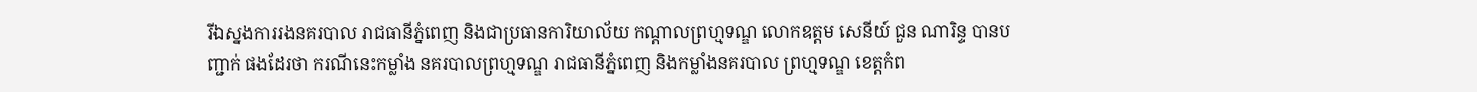រីឯស្នងការរងនគរបាល រាជធានីភ្នំពេញ និងជាប្រធានការិយាល័យ កណ្ដាលព្រហ្មទណ្ឌ លោកឧត្ដម សេនីយ៍ ជួន ណារិន្ទ បានបញ្ជាក់ ផងដែរថា ករណីនេះកម្លាំង នគរបាលព្រហ្មទណ្ឌ រាជធានីភ្នំពេញ និងកម្លាំងនគរបាល ព្រហ្មទណ្ឌ ខេត្ដកំព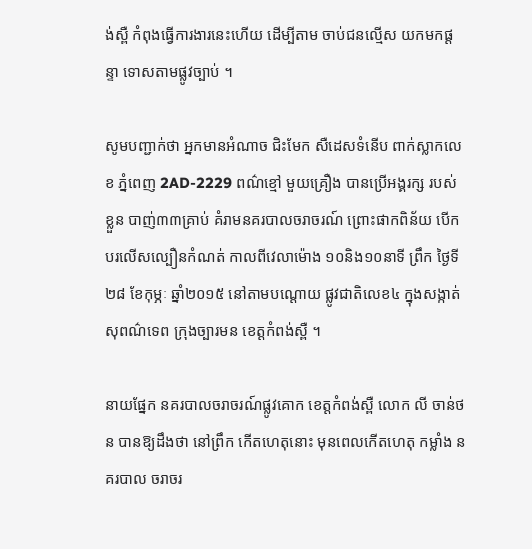ង់ស្ពឺ កំពុងធ្វើការងារនេះហើយ ដើម្បីតាម ចាប់ជនល្មើស យកមកផ្ដន្ទា ទោសតាមផ្លូវច្បាប់ ។

សូមបញ្ជាក់ថា អ្នកមានអំណាច ជិះមែក សឺដេសទំនើប ពាក់ស្លាកលេខ ភ្នំពេញ 2AD-2229 ពណ៌ខ្មៅ មួយគ្រឿង បានប្រើអង្គរក្ស របស់ខ្លួន បាញ់៣៣គ្រាប់ គំរាមនគរបាលចរាចរណ៍ ព្រោះផាកពិន័យ បើកបរលើសល្បឿនកំណត់ កាលពីវេលាម៉ោង ១០និង១០នាទី ព្រឹក ថ្ងៃទី២៨ ខែកុម្ភៈ ឆ្នាំ២០១៥ នៅតាមបណ្ដោយ ផ្លូវជាតិលេខ៤ ក្នុងសង្កាត់ សុពណ៌ទេព ក្រុងច្បារមន ខេត្ដកំពង់ស្ពឺ ។

នាយផ្នែក នគរបាលចរាចរណ៍ផ្លូវគោក ខេត្ដកំពង់ស្ពឺ លោក លី ចាន់ថន បានឱ្យដឹងថា នៅព្រឹក កើតហេតុនោះ មុនពេលកើតហេតុ កម្លាំង នគរបាល ចរាចរ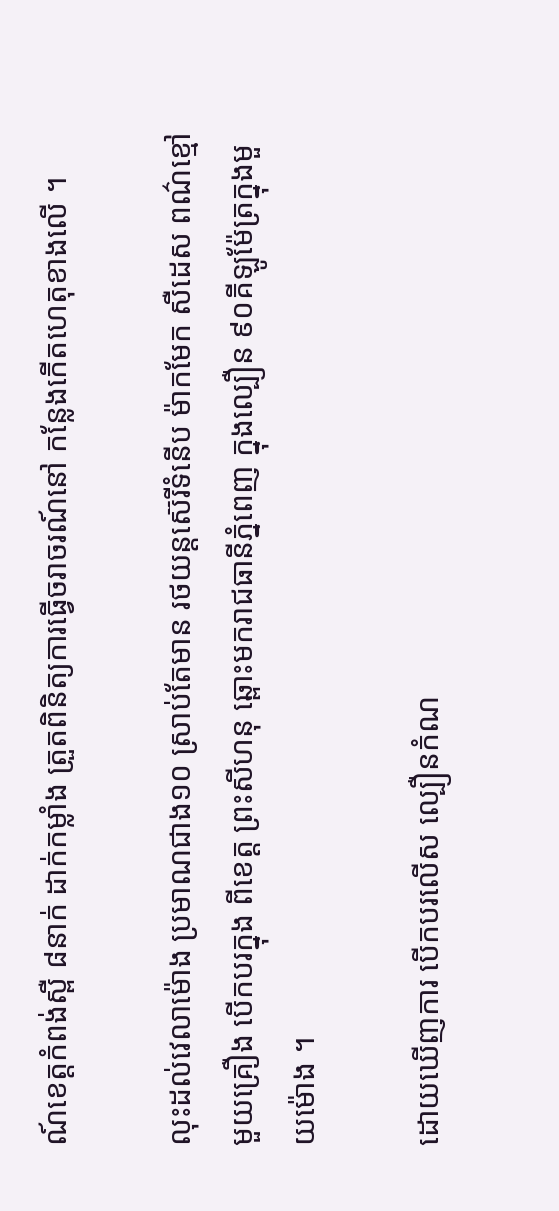ណ៍ខេត្ដកំពង់ស្ពឺ ៨នាក់ ដាក់កម្លាំង ត្រួតពិនិត្យការធ្វើចរាចរណ៍នៅ កន្លែងកើតហេតុខាងលើ ។

លុះដល់វេលាម៉ោង ប្រមាណជាង១០ ស្រាប់តែមាន រថយន្ដស៊េរីទំនើប ម៉ាកមែក សឺដេស ពណ៌ខ្មៅ មួយគ្រឿង បើកបរក្នុង ពីខេត្ដ ព្រះសីហនុ ឆ្ពោះមករាជធានីភ្នំពេញ ក្នុងល្បឿន ៩០គីឡូម៉ែត្រក្នុងមួយម៉ោង ។

ដោយឃើញការ បើកបរលើស ល្បឿនកំណ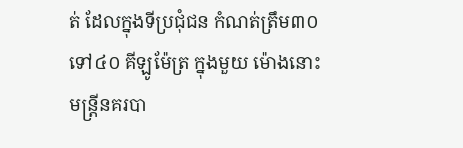ត់ ដែលក្នុងទីប្រជុំជន កំណត់ត្រឹម៣០ទៅ៤០ គីឡូម៉ែត្រ ក្នុងមួយ ម៉ោងនោះ  មន្ដ្រីនគរបា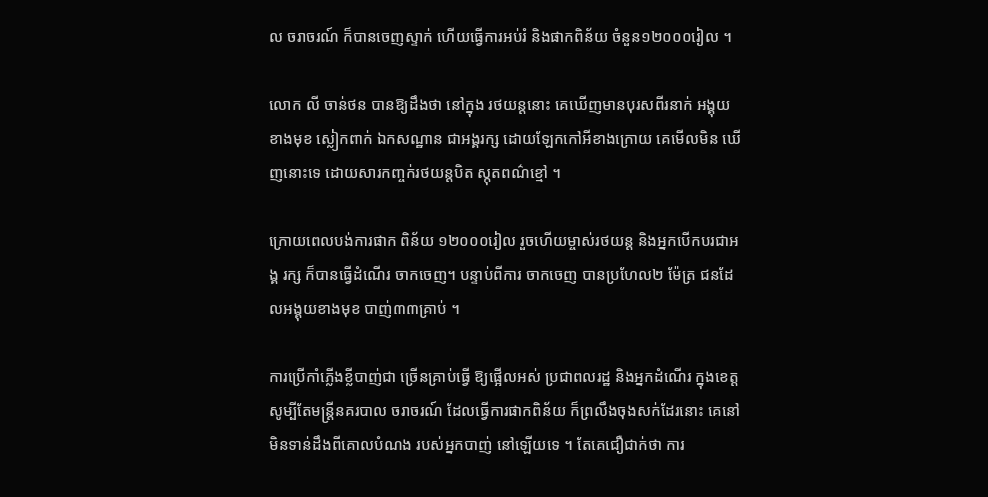ល ចរាចរណ៍ ក៏បានចេញស្ទាក់ ហើយធ្វើការអប់រំ និងផាកពិន័យ ចំនួន១២០០០រៀល ។

លោក លី ចាន់ថន បានឱ្យដឹងថា នៅក្នុង រថយន្ដនោះ គេឃើញមានបុរសពីរនាក់ អង្គុយខាងមុខ ស្លៀកពាក់ ឯកសណ្ឋាន ជាអង្គរក្ស ដោយឡែកកៅអីខាងក្រោយ គេមើលមិន ឃើញនោះទេ ដោយសារកញ្ចក់រថយន្ដបិត ស្កុតពណ៌ខ្មៅ ។

ក្រោយពេលបង់ការផាក ពិន័យ ១២០០០រៀល រួចហើយម្ចាស់រថយន្ដ និងអ្នកបើកបរជាអង្គ រក្ស ក៏បានធ្វើដំណើរ ចាកចេញ។ បន្ទាប់ពីការ ចាកចេញ បានប្រហែល២ ម៉ែត្រ ជនដែលអង្គុយខាងមុខ បាញ់៣៣គ្រាប់ ។

ការប្រើកាំភ្លើងខ្លីបាញ់ជា ច្រើនគ្រាប់ធ្វើ ឱ្យផ្អើលអស់ ប្រជាពលរដ្ឋ និងអ្នកដំណើរ ក្នុងខេត្ដ សូម្បីតែមន្ដ្រីនគរបាល ចរាចរណ៍ ដែលធ្វើការផាកពិន័យ ក៏ព្រលឹងចុងសក់ដែរនោះ គេនៅ មិនទាន់ដឹងពីគោលបំណង របស់អ្នកបាញ់ នៅឡើយទេ ។ តែគេជឿជាក់ថា ការ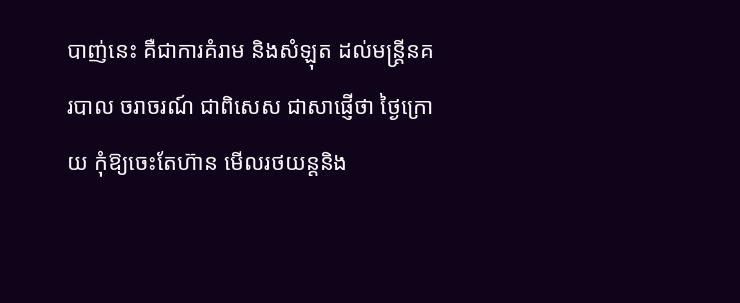បាញ់នេះ គឺជាការគំរាម និងសំឡុត ដល់មន្ដ្រីនគរបាល ចរាចរណ៍ ជាពិសេស ជាសាផ្ញើថា ថ្ងៃក្រោយ កុំឱ្យចេះតែហ៊ាន មើលរថយន្ដនិង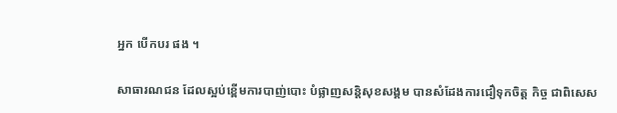អ្នក បើកបរ ផង ។

សាធារណជន ដែលស្អប់ខ្ពើមការបាញ់បោះ បំផ្លាញសន្តិសុខសង្គម បានសំដែងការជឿទុកចិត្ត កិច្ច ជាពិសេស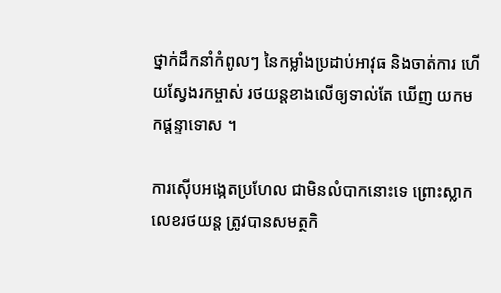ថ្នាក់ដឹកនាំកំពូលៗ នៃកម្លាំងប្រដាប់អាវុធ និងចាត់ការ ហើយស្វែងរកម្ចាស់ រថយន្តខាងលើឲ្យទាល់តែ ឃើញ យកមកផ្តន្ទាទោស ។

ការស៊ើបអង្កេតប្រហែល ជាមិនលំបាកនោះទេ ព្រោះស្លាកលេខរថយន្ត ត្រូវបានសមត្ថកិ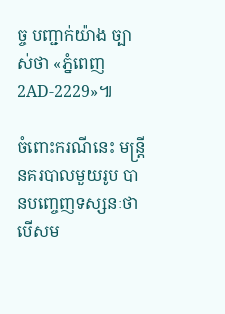ច្ច បញ្ជាក់យ៉ាង ច្បាស់ថា «ភ្នំពេញ 2AD-2229»៕

ចំពោះករណីនេះ មន្រ្តីនគរបាលមួយរូប បានបញ្ចេញទស្សនៈថា បើសម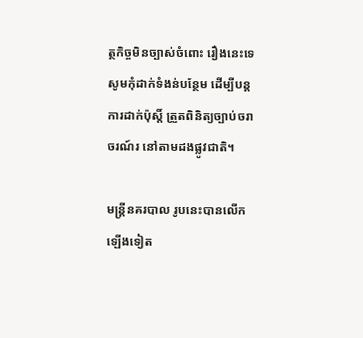ត្ថកិច្ចមិនច្បាស់ចំពោះ រឿងនេះទេ សូមកុំដាក់ទំងន់បន្ថែម ដើម្បីបន្តការដាក់ប៉ុស្តិ៍ ត្រួតពិនិត្យច្បាប់ចរាចរណ៍រ នៅតាមដងផ្លូវជាតិ។

មន្រ្តីនគរបាល រូបនេះបានលើកឡើងទៀត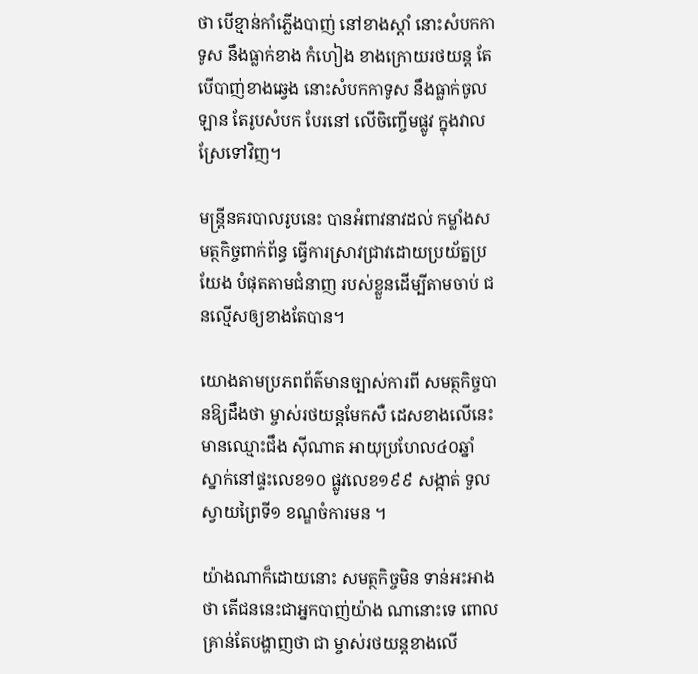ថា បើខ្មាន់កាំភ្លើងបាញ់ នៅខាងស្តាំ នោះសំបកកាទូស នឹងធ្លាក់ខាង កំហៀង ខាងក្រោយរថយន្ត តែបើបាញ់ខាងឆ្វេង នោះសំបកកាទូស នឹងធ្លាក់ចូលឡាន តែរូបសំបក បែរនៅ លើចិញ្ចើមផ្លូវ ក្នុងវាលស្រែទៅវិញ។

មន្រ្តីនគរបាលរូបនេះ បានអំពាវនាវដល់ កម្លាំងសមត្ថកិច្ចពាក់ព័ន្ធ ធ្វើការស្រាវជ្រាវដោយប្រយ័ត្នប្រយែង បំផុតតាមជំនាញ របស់ខ្លួនដើម្បីតាមចាប់ ជនល្មើសឲ្យខាងតែបាន។

យោងតាមប្រភពព័ត៌មានច្បាស់ការពី សមត្ថកិច្ចបានឱ្យដឹងថា ម្ចាស់រថយន្ដមែកសឺ ដេសខាងលើនេះ មានឈ្មោះជឹង ស៊ីណាត អាយុប្រហែល៤០ឆ្នាំ ស្នាក់នៅផ្ទះលេខ១០ ផ្លូវលេខ១៩៩ សង្កាត់ ទួលស្វាយព្រៃទី១ ខណ្ឌចំការមន ។

យ៉ាងណាក៏ដោយនោះ សមត្ថកិច្ចមិន ទាន់អះអាងថា តើជននេះជាអ្នកបាញ់យ៉ាង ណានោះទេ ពោលគ្រាន់តែបង្ហាញថា ជា ម្ចាស់រថយន្ដខាងលើ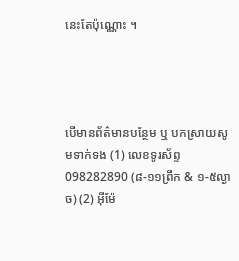នេះតែប៉ុណ្ណោះ ។




បើមានព័ត៌មានបន្ថែម ឬ បកស្រាយសូមទាក់ទង (1) លេខទូរស័ព្ទ 098282890 (៨-១១ព្រឹក & ១-៥ល្ងាច) (2) អ៊ីម៉ែ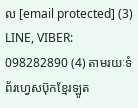ល [email protected] (3) LINE, VIBER: 098282890 (4) តាមរយៈទំព័រហ្វេសប៊ុកខ្មែរឡូត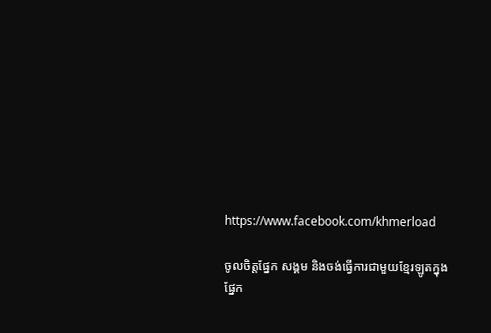https://www.facebook.com/khmerload

ចូលចិត្តផ្នែក សង្គម និងចង់ធ្វើការជាមួយខ្មែរឡូតក្នុងផ្នែក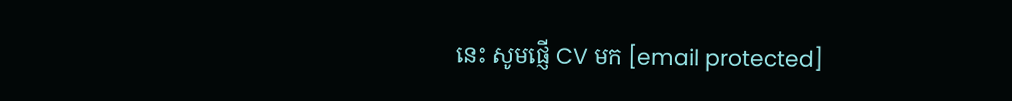នេះ សូមផ្ញើ CV មក [email protected]